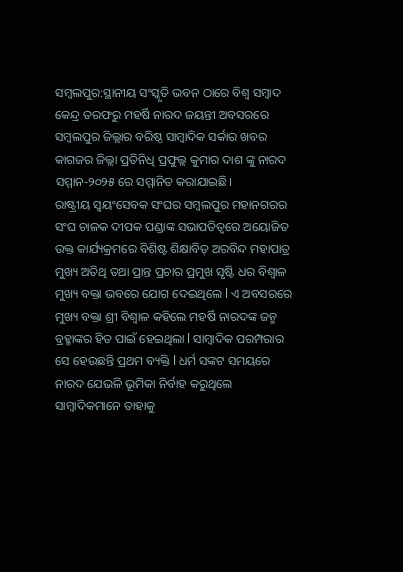ସମ୍ବଲପୁର:ସ୍ଥାନୀୟ ସଂସ୍କୃତି ଭବନ ଠାରେ ବିଶ୍ବ ସମ୍ବାଦ କେନ୍ଦ୍ର ତରଫରୁ ମହର୍ଷି ନାରଦ ଜୟନ୍ତୀ ଅବସରରେ ସମ୍ବଲପୁର ଜିଲ୍ଲାର ବରିଷ୍ଠ ସାମ୍ବାଦିକ ସର୍କାର ଖବର କାଗଜର ଜିଲ୍ଲା ପ୍ରତିନିଧି ପ୍ରଫୁଲ୍ଲ କୁମାର ଦାଶ ଙ୍କୁ ନାରଦ ସମ୍ମାନ-୨୦୨୫ ରେ ସମ୍ମାନିତ କରାଯାଇଛି।
ରାଷ୍ଟ୍ରୀୟ ସ୍ଵୟଂସେବକ ସଂଘର ସମ୍ବଲପୁର ମହାନଗରର ସଂଘ ଚାଳକ ଦୀପକ ପଣ୍ଡାଙ୍କ ସଭାପତିତ୍ବରେ ଅୟୋଜିତ ଉକ୍ତ କାର୍ଯ୍ୟକ୍ରମରେ ବିଶିଷ୍ଟ ଶିକ୍ଷାବିତ୍ ଅରବିନ୍ଦ ମହାପାତ୍ର ମୁଖ୍ୟ ଅତିଥି ତଥା ପ୍ରାନ୍ତ ପ୍ରଚାର ପ୍ରମୁଖ ସୃଷ୍ଟି ଧର ବିଶ୍ଵାଳ ମୁଖ୍ୟ ବକ୍ତା ଭବରେ ଯୋଗ ଦେଇଥିଲେ l ଏ ଅବସରରେ ମୁଖ୍ୟ ବକ୍ତା ଶ୍ରୀ ବିଶ୍ଵାଳ କହିଲେ ମହର୍ଷି ନାରଦଙ୍କ ଜନ୍ମ ବ୍ରହ୍ମାଙ୍କର ହିତ ପାଇଁ ହେଇଥିଲା l ସାମ୍ବାଦିକ ପରମ୍ପରାର ସେ ହେଉଛନ୍ତି ପ୍ରଥମ ବ୍ୟକ୍ତି l ଧର୍ମ ସଙ୍କଟ ସମୟରେ ନାରଦ ଯେଭଳି ଭୂମିକା ନିର୍ବାହ କରୁଥିଲେ ସାମ୍ବାଦିକମାନେ ତାହାକୁ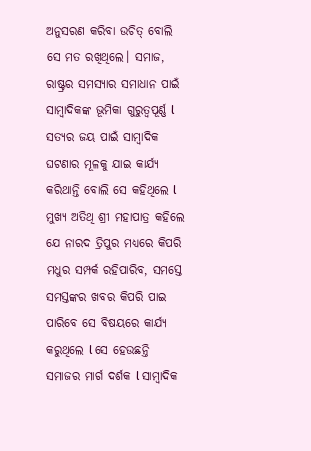ଅନୁସରଣ କରିବା ଉଚିତ୍ ବୋଲି ସେ ମତ ରଖିଥିଲେ। ସମାଜ, ରାଷ୍ଟ୍ରର ସମସ୍ୟାର ସମାଧାନ ପାଇଁ ସାମ୍ବାଦିକଙ୍କ ଭୂମିକା ଗୁରୁତ୍ୱପୂର୍ଣ୍ଣ l ସତ୍ୟର ଜୟ ପାଇଁ ସାମ୍ବାଦିକ ଘଟଣାର ମୂଳକୁ ଯାଇ କାର୍ଯ୍ୟ କରିଥାନ୍ତି ବୋଲି ସେ କହିଥିଲେ l ମୁଖ୍ୟ ଅତିଥି ଶ୍ରୀ ମହାପାତ୍ର କହିଲେ ଯେ ନାରଦ ତ୍ରିପୁର ମଧ୍ୟରେ କିପରି ମଧୁର ସମ୍ପର୍କ ରହିପାରିବ, ସମସ୍ତେ ସମସ୍ତଙ୍କର ଖବର କିପରି ପାଇ ପାରିବେ ସେ ବିଷୟରେ କାର୍ଯ୍ୟ କରୁଥିଲେ l ସେ ହେଉଛନ୍ତି ସମାଜର ମାର୍ଗ ଦର୍ଶକ l ସାମ୍ବାଦିକ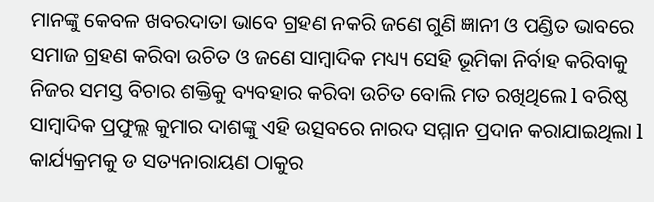ମାନଙ୍କୁ କେବଳ ଖବରଦାତା ଭାବେ ଗ୍ରହଣ ନକରି ଜଣେ ଗୁଣି ଜ୍ଞାନୀ ଓ ପଣ୍ଡିତ ଭାବରେ ସମାଜ ଗ୍ରହଣ କରିବା ଉଚିତ ଓ ଜଣେ ସାମ୍ବାଦିକ ମଧ୍ୟ୍ୟ ସେହି ଭୂମିକା ନିର୍ବାହ କରିବାକୁ ନିଜର ସମସ୍ତ ବିଚାର ଶକ୍ତିକୁ ବ୍ୟବହାର କରିବା ଉଚିତ ବୋଲି ମତ ରଖିଥିଲେ l ବରିଷ୍ଠ ସାମ୍ବାଦିକ ପ୍ରଫୁଲ୍ଲ କୁମାର ଦାଶଙ୍କୁ ଏହି ଉତ୍ସବରେ ନାରଦ ସମ୍ମାନ ପ୍ରଦାନ କରାଯାଇଥିଲା l କାର୍ଯ୍ୟକ୍ରମକୁ ଡ ସତ୍ୟନାରାୟଣ ଠାକୁର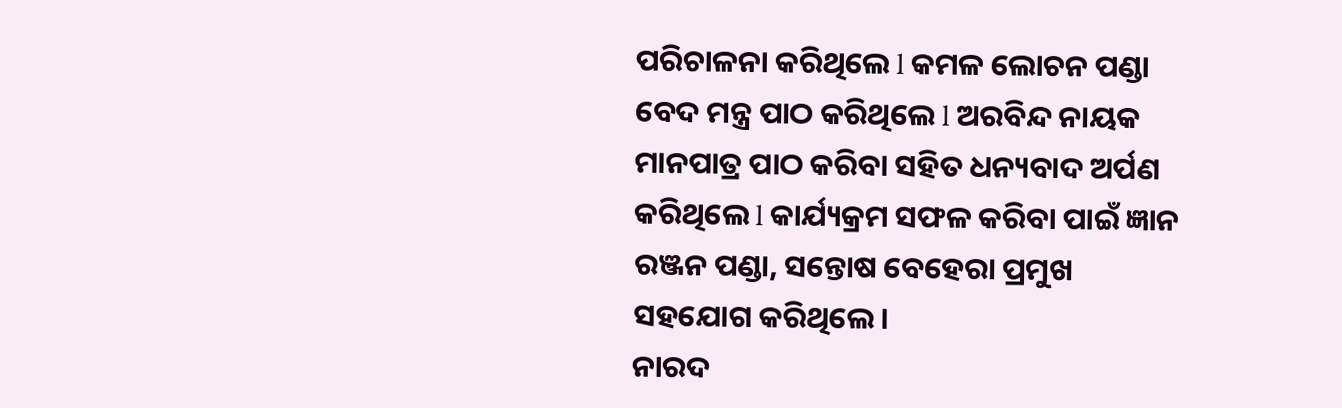ପରିଚାଳନା କରିଥିଲେ l କମଳ ଲୋଚନ ପଣ୍ଡା ବେଦ ମନ୍ତ୍ର ପାଠ କରିଥିଲେ l ଅରବିନ୍ଦ ନାୟକ ମାନପାତ୍ର ପାଠ କରିବା ସହିତ ଧନ୍ୟବାଦ ଅର୍ପଣ କରିଥିଲେ l କାର୍ଯ୍ୟକ୍ରମ ସଫଳ କରିବା ପାଇଁ ଜ୍ଞାନ ରଞ୍ଜନ ପଣ୍ଡା, ସନ୍ତୋଷ ବେହେରା ପ୍ରମୁଖ ସହଯୋଗ କରିଥିଲେ।
ନାରଦ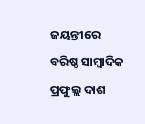ଜୟନ୍ତୀରେ ବରିଷ୍ଠ ସାମ୍ବାଦିକ ପ୍ରଫୁଲ୍ଲ ଦାଶ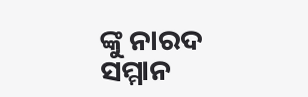ଙ୍କୁ ନାରଦ ସମ୍ମାନ